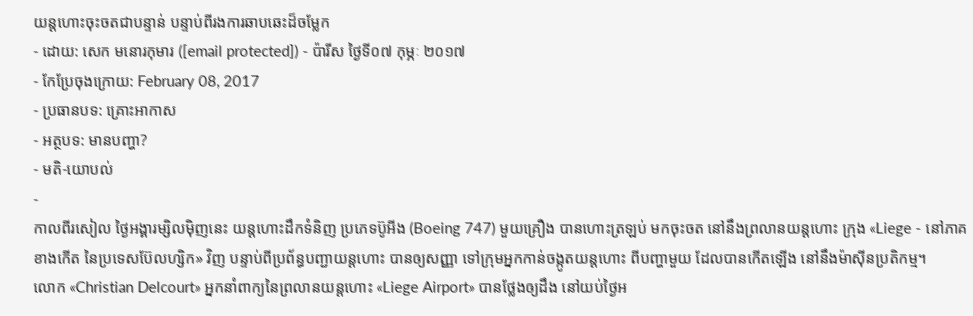យន្ដហោះចុះចតជាបន្ទាន់ បន្ទាប់ពីរងការឆាបឆេះដ៏ចម្លែក
- ដោយ: សេក មនោរកុមារ ([email protected]) - ប៉ារីស ថ្ងៃទី០៧ កុម្ភៈ ២០១៧
- កែប្រែចុងក្រោយ: February 08, 2017
- ប្រធានបទ: គ្រោះអាកាស
- អត្ថបទ: មានបញ្ហា?
- មតិ-យោបល់
-
កាលពីរសៀល ថ្ងៃអង្គារម្សិលម៉ិញនេះ យន្ដហោះដឹកទំនិញ ប្រភេទប៊ូអីង (Boeing 747) មួយគ្រឿង បានហោះត្រឡប់ មកចុះចត នៅនឹងព្រលានយន្ដហោះ ក្រុង «Liege - នៅភាគខាងកើត នៃប្រទេសប៊ែលហ្សិក» វិញ បន្ទាប់ពីប្រព័ន្ធបញ្ជាយន្ដហោះ បានឲ្យសញ្ញា ទៅក្រុមអ្នកកាន់ចង្កូតយន្ដហោះ ពីបញ្ហាមួយ ដែលបានកើតឡើង នៅនឹងម៉ាស៊ីនប្រតិកម្ម។
លោក «Christian Delcourt» អ្នកនាំពាក្យនៃព្រលានយន្ដហោះ «Liege Airport» បានថ្លែងឲ្យដឹង នៅយប់ថ្ងៃអ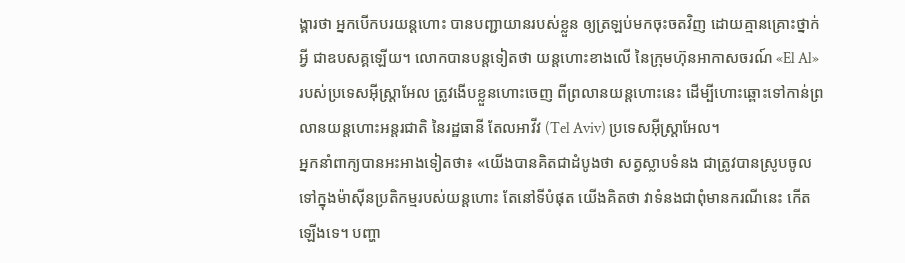ង្គារថា អ្នកបើកបរយន្ដហោះ បានបញ្ជាយានរបស់ខ្លួន ឲ្យត្រឡប់មកចុះចតវិញ ដោយគ្មានគ្រោះថ្នាក់អ្វី ជាឧបសគ្គឡើយ។ លោកបានបន្តទៀតថា យន្ដហោះខាងលើ នៃក្រុមហ៊ុនអាកាសចរណ៍ «El Al» របស់ប្រទេសអ៊ីស្ត្រាអែល ត្រូវងើបខ្លួនហោះចេញ ពីព្រលានយន្ដហោះនេះ ដើម្បីហោះឆ្ពោះទៅកាន់ព្រលានយន្ដហោះអន្តរជាតិ នៃរដ្ឋធានី តែលអាវីវ (Tel Aviv) ប្រទេសអ៊ីស្ត្រាអែល។
អ្នកនាំពាក្យបានអះអាងទៀតថា៖ «យើងបានគិតជាដំបូងថា សត្វស្លាបទំនង ជាត្រូវបានស្រូបចូល ទៅក្នុងម៉ាស៊ីនប្រតិកម្មរបស់យន្ដហោះ តែនៅទីបំផុត យើងគិតថា វាទំនងជាពុំមានករណីនេះ កើតឡើងទេ។ បញ្ហា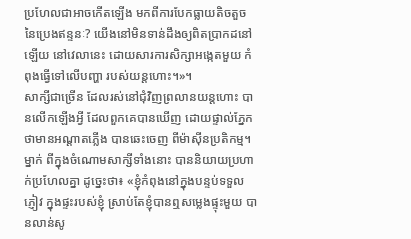ប្រហែលជាអាចកើតឡើង មកពីការបែកធ្លាយតិចតួច នៃប្រេងឥន្ទនៈ? យើងនៅមិនទាន់ដឹងឲ្យពិតប្រាកដនៅឡើយ នៅវេលានេះ ដោយសារការសិក្សាអង្កេតមួយ កំពុងធ្វើទៅលើបញ្ហា របស់យន្ដហោះ។»។
សាក្សីជាច្រើន ដែលរស់នៅជុំវិញព្រលានយន្ដហោះ បានលើកឡើងអ្វី ដែលពួកគេបានឃើញ ដោយផ្ទាល់ភ្នែក ថាមានអណ្ដាតភ្លើង បានឆេះចេញ ពីម៉ាស៊ីនប្រតិកម្ម។ ម្នាក់ ពីក្នុងចំណោមសាក្សីទាំងនោះ បាននិយាយប្រហាក់ប្រហែលគ្នា ដូច្នេះថា៖ «ខ្ញុំកំពុងនៅក្នុងបន្ទប់ទទួលភ្ញៀវ ក្នុងផ្ទះរបស់ខ្ញុំ ស្រាប់តែខ្ញុំបានឮសម្លេងផ្ទុះមួយ បានលាន់សូ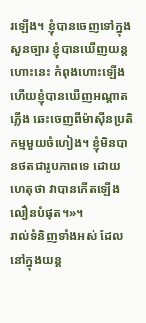រឡើង។ ខ្ញុំបានចេញទៅក្នុងសួនច្បារ ខ្ញុំបានឃើញយន្ដហោះនេះ កំពុងហោះឡើង ហើយខ្ញុំបានឃើញអណ្ដាតភ្លើង ឆេះចេញពីម៉ាស៊ីនប្រតិកម្មមួយចំហៀង។ ខ្ញុំមិនបានថតជារូបភាពទេ ដោយហេតុថា វាបានកើតឡើងលឿនបំផុត។»។
រាល់ទំនិញទាំងអស់ ដែលនៅក្នុងយន្ដ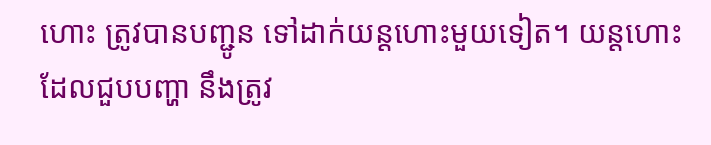ហោះ ត្រូវបានបញ្ជូន ទៅដាក់យន្ដហោះមួយទៀត។ យន្ដហោះដែលជួបបញ្ហា នឹងត្រូវ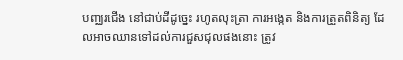បញ្ឈរជើង នៅជាប់ដីដូច្នេះ រហូតលុះត្រា ការអង្កេត និងការត្រួតពិនិត្យ ដែលអាចឈានទៅដល់ការជួសជុលផងនោះ ត្រូវ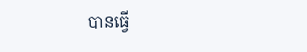បានធ្វើ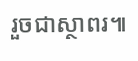រួចជាស្ថាពរ៕